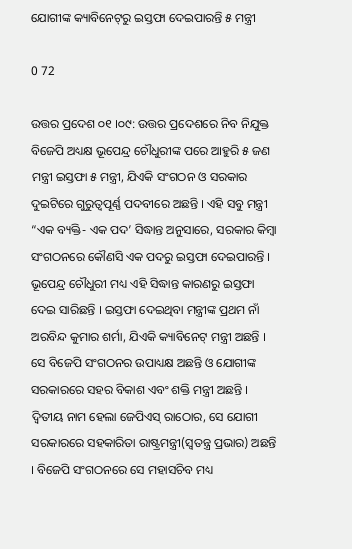ଯୋଗୀଙ୍କ କ୍ୟାବିନେଟ୍‌ରୁ ଇସ୍ତଫା ଦେଇପାରନ୍ତି ୫ ମନ୍ତ୍ରୀ

0 72

ଉତ୍ତର ପ୍ରଦେଶ ୦୧ ।୦୯: ଉତ୍ତର ପ୍ରଦେଶରେ ନିବ ନିଯୁକ୍ତ ବିଜେପି ଅଧ୍ୟକ୍ଷ ଭୂପେନ୍ଦ୍ର ଚୌଧୁରୀଙ୍କ ପରେ ଆହୁରି ୫ ଜଣ ମନ୍ତ୍ରୀ ଇସ୍ତଫା ୫ ମନ୍ତ୍ରୀ, ଯିଏକି ସଂଗଠନ ଓ ସରକାର ଦୁଇଟିରେ ଗୁରୁତ୍ୱପୂର୍ଣ୍ଣ ପଦବୀରେ ଅଛନ୍ତି । ଏହି ସବୁ ମନ୍ତ୍ରୀ “ଏକ ବ୍ୟକ୍ତି- ଏକ ପଦ’ ସିଦ୍ଧାନ୍ତ ଅନୁସାରେ, ସରକାର କିମ୍ବା ସଂଗଠନରେ କୌଣସି ଏକ ପଦରୁ ଇସ୍ତଫା ଦେଇପାରନ୍ତି । ଭୂପେନ୍ଦ୍ର ଚୌଧୁରୀ ମଧ୍ୟ ଏହି ସିଦ୍ଧାନ୍ତ କାରଣରୁ ଇସ୍ତଫା ଦେଇ ସାରିଛନ୍ତି । ଇସ୍ତଫା ଦେଇଥିବା ମନ୍ତ୍ରୀଙ୍କ ପ୍ରଥମ ନାଁ ଅରବିନ୍ଦ କୁମାର ଶର୍ମା, ଯିଏକି କ୍ୟାବିନେଟ୍ ମନ୍ତ୍ରୀ ଅଛନ୍ତି । ସେ ବିଜେପି ସଂଗଠନର ଉପାଧ୍ୟକ୍ଷ ଅଛନ୍ତି ଓ ଯୋଗୀଙ୍କ ସରକାରରେ ସହର ବିକାଶ ଏବଂ ଶକ୍ତି ମନ୍ତ୍ରୀ ଅଛନ୍ତି । ଦ୍ୱିତୀୟ ନାମ ହେଲା ଜେପିଏସ୍ ରାଠୋର, ସେ ଯୋଗୀ ସରକାରରେ ସହକାରିତା ରାଷ୍ଟ୍ରମନ୍ତ୍ରୀ(ସ୍ୱତନ୍ତ୍ର ପ୍ରଭାର) ଅଛନ୍ତି । ବିଜେପି ସଂଗଠନରେ ସେ ମହାସଚିବ ମଧ୍ୟ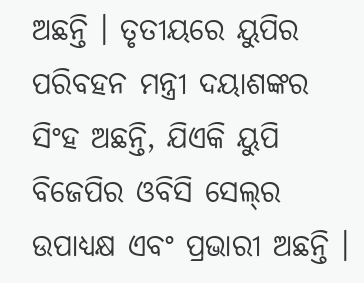ଅଛନ୍ତି । ତୃତୀୟରେ ୟୁପିର ପରିବହନ ମନ୍ତ୍ରୀ ଦୟାଶଙ୍କର ସିଂହ ଅଛନ୍ତି, ଯିଏକି ୟୁପି ବିଜେପିର ଓବିସି ସେଲ୍‌ର ଉପାଧ୍ୟକ୍ଷ ଏବଂ ପ୍ରଭାରୀ ଅଛନ୍ତି ।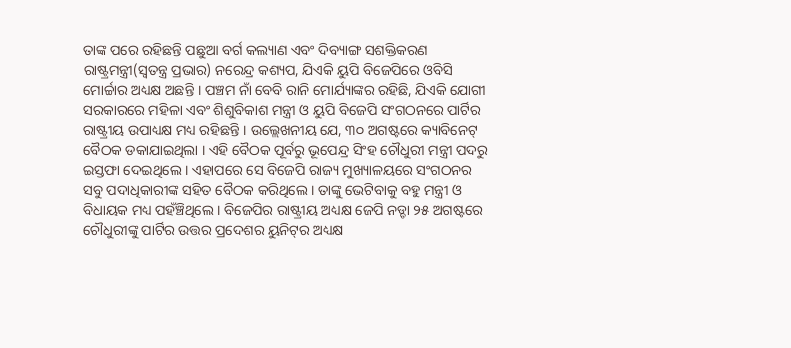ତାଙ୍କ ପରେ ରହିଛନ୍ତି ପଛୁଆ ବର୍ଗ କଲ୍ୟାଣ ଏବଂ ଦିବ୍ୟାଙ୍ଗ ସଶକ୍ତିକରଣ ରାଷ୍ଟ୍ରମନ୍ତ୍ରୀ(ସ୍ୱତନ୍ତ୍ର ପ୍ରଭାର) ନରେନ୍ଦ୍ର କଶ୍ୟପ, ଯିଏକି ୟୁପି ବିଜେପିରେ ଓବିସି ମୋର୍ଚ୍ଚାର ଅଧ୍ୟକ୍ଷ ଅଛନ୍ତି । ପଞ୍ଚମ ନାଁ ବେବି ରାନି ମୋର୍ଯ୍ୟାଙ୍କର ରହିଛି, ଯିଏକି ଯୋଗୀ ସରକାରରେ ମହିଳା ଏବଂ ଶିଶୁବିକାଶ ମନ୍ତ୍ରୀ ଓ ୟୁପି ବିଜେପି ସଂଗଠନରେ ପାର୍ଟିର ରାଷ୍ଟ୍ରୀୟ ଉପାଧ୍ୟକ୍ଷ ମଧ୍ୟ ରହିଛନ୍ତି । ଉଲ୍ଲେଖନୀୟ ଯେ, ୩୦ ଅଗଷ୍ଟରେ କ୍ୟାବିନେଟ୍ ବୈଠକ ଡକାଯାଇଥିଲା । ଏହି ବୈଠକ ପୂର୍ବରୁ ଭୂପେନ୍ଦ୍ର ସିଂହ ଚୌଧୁରୀ ମନ୍ତ୍ରୀ ପଦରୁ ଇସ୍ତଫା ଦେଇଥିଲେ । ଏହାପରେ ସେ ବିଜେପି ରାଜ୍ୟ ମୁଖ୍ୟାଳୟରେ ସଂଗଠନର ସବୁ ପଦାଧିକାରୀଙ୍କ ସହିତ ବୈଠକ କରିଥିଲେ । ତାଙ୍କୁ ଭେଟିବାକୁ ବହୁ ମନ୍ତ୍ରୀ ଓ ବିଧାୟକ ମଧ୍ୟ ପହଁଞ୍ଚିଥିଲେ । ବିଜେପିର ରାଷ୍ଟ୍ରୀୟ ଅଧ୍ୟକ୍ଷ ଜେପି ନଡ୍ଡା ୨୫ ଅଗଷ୍ଟରେ ଚୌଧୁରୀଙ୍କୁ ପାର୍ଟିର ଉତ୍ତର ପ୍ରଦେଶର ୟୁନିଟ୍‌ର ଅଧ୍ୟକ୍ଷ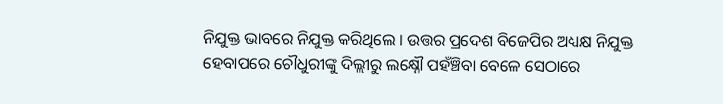ନିଯୁକ୍ତ ଭାବରେ ନିଯୁକ୍ତ କରିଥିଲେ । ଉତ୍ତର ପ୍ରଦେଶ ବିଜେପିର ଅଧ୍ୟକ୍ଷ ନିଯୁକ୍ତ ହେବାପରେ ଚୌଧୁରୀଙ୍କୁ ଦିଲ୍ଲୀରୁ ଲକ୍ଷ୍ନୌ ପହଁଞ୍ଚିବା ବେଳେ ସେଠାରେ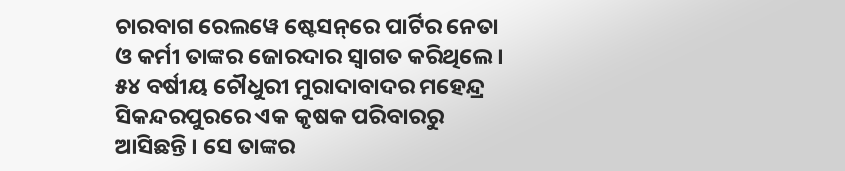ଚାରବାଗ ରେଲୱେ ଷ୍ଟେସନ୍‌ରେ ପାର୍ଟିର ନେତା ଓ କର୍ମୀ ତାଙ୍କର ଜୋରଦାର ସ୍ୱାଗତ କରିଥିଲେ । ୫୪ ବର୍ଷୀୟ ଚୌଧୁରୀ ମୁରାଦାବାଦର ମହେନ୍ଦ୍ର ସିକନ୍ଦରପୁରରେ ଏକ କୃଷକ ପରିବାରରୁ ଆସିଛନ୍ତି । ସେ ତାଙ୍କର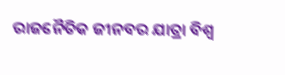ରାଜନୈତିକ ଜୀନବର ଯାତ୍ରା ବିଶ୍ୱ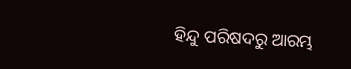ହିନ୍ଦୁ ପରିଷଦରୁ ଆରମ୍ଭ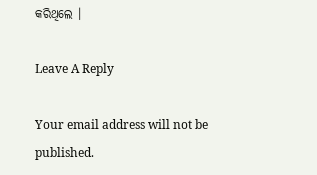କରିଥିଲେ ।

Leave A Reply

Your email address will not be published.